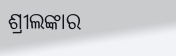ଶ୍ରୀଲଙ୍କାର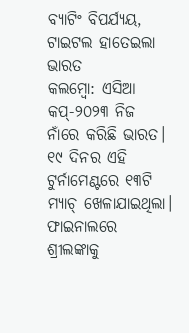ବ୍ୟାଟିଂ ବିପର୍ଯ୍ୟୟ, ଟାଇଟଲ ହାତେଇଲା ଭାରତ
କଲମ୍ବୋ: ଏସିଆ କପ୍-୨୦୨୩ ନିଜ ନାଁରେ କରିଛି ଭାରତ। ୧୯ ଦିନର ଏହି ଟୁର୍ନାମେଣ୍ଟରେ ୧୩ଟି ମ୍ୟାଚ୍ ଖେଳାଯାଇଥିଲା। ଫାଇନାଲରେ ଶ୍ରୀଲଙ୍କାକୁ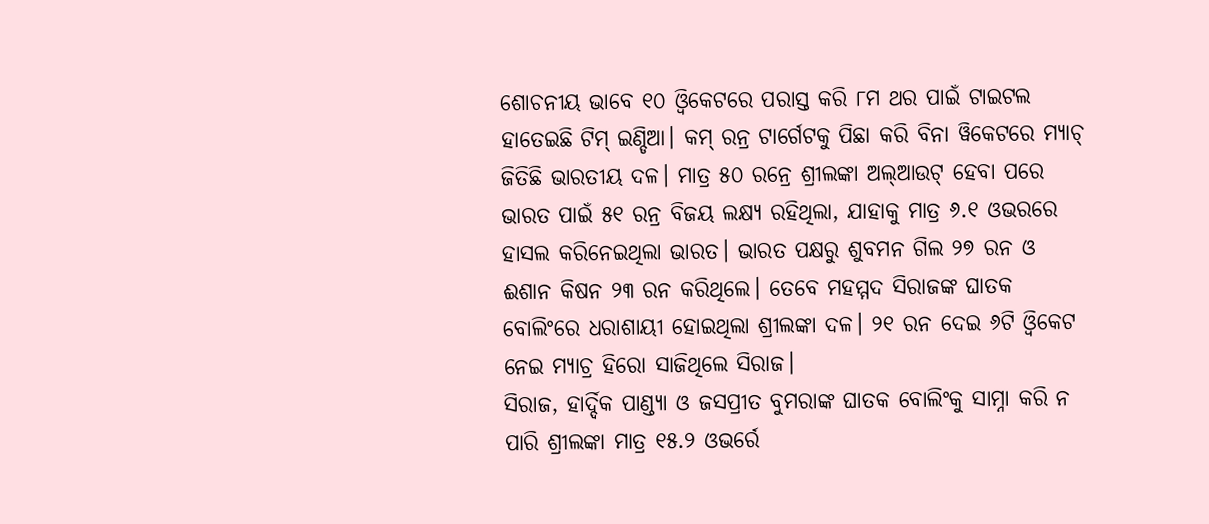ଶୋଚନୀୟ ଭାବେ ୧୦ ଓ୍ବିକେଟରେ ପରାସ୍ତ କରି ୮ମ ଥର ପାଇଁ ଟାଇଟଲ ହାତେଇଛି ଟିମ୍ ଇଣ୍ଡିଆ। କମ୍ ରନ୍ର ଟାର୍ଗେଟକୁ ପିଛା କରି ବିନା ୱିକେଟରେ ମ୍ୟାଚ୍ ଜିତିଛି ଭାରତୀୟ ଦଳ। ମାତ୍ର ୫୦ ରନ୍ରେ ଶ୍ରୀଲଙ୍କା ଅଲ୍ଆଉଟ୍ ହେବା ପରେ ଭାରତ ପାଇଁ ୫୧ ରନ୍ର ବିଜୟ ଲକ୍ଷ୍ୟ ରହିଥିଲା, ଯାହାକୁ ମାତ୍ର ୬.୧ ଓଭରରେ ହାସଲ କରିନେଇଥିଲା ଭାରତ। ଭାରତ ପକ୍ଷରୁ ଶୁବମନ ଗିଲ ୨୭ ରନ ଓ ଈଶାନ କିଷନ ୨୩ ରନ କରିଥିଲେ। ତେବେ ମହମ୍ମଦ ସିରାଜଙ୍କ ଘାତକ ବୋଲିଂରେ ଧରାଶାୟୀ ହୋଇଥିଲା ଶ୍ରୀଲଙ୍କା ଦଳ। ୨୧ ରନ ଦେଇ ୬ଟି ଓ୍ବିକେଟ ନେଇ ମ୍ୟାଚ୍ର ହିରୋ ସାଜିଥିଲେ ସିରାଜ।
ସିରାଜ, ହାର୍ଦ୍ଦିକ ପାଣ୍ଡ୍ୟା ଓ ଜସପ୍ରୀତ ବୁମରାଙ୍କ ଘାତକ ବୋଲିଂକୁ ସାମ୍ନା କରି ନ ପାରି ଶ୍ରୀଲଙ୍କା ମାତ୍ର ୧୫.୨ ଓଭର୍ରେ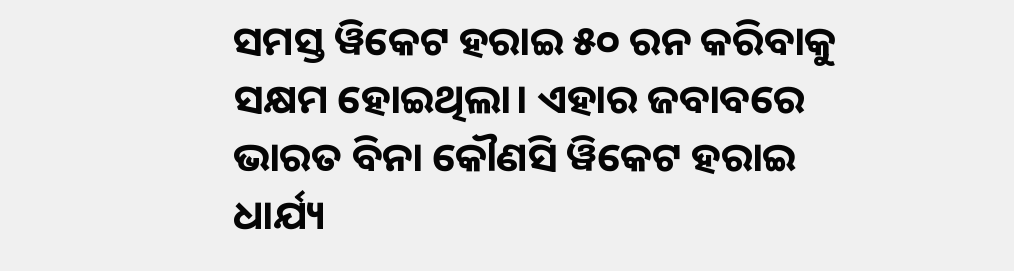ସମସ୍ତ ୱିକେଟ ହରାଇ ୫୦ ରନ କରିବାକୁ ସକ୍ଷମ ହୋଇଥିଲା। ଏହାର ଜବାବରେ ଭାରତ ବିନା କୌଣସି ୱିକେଟ ହରାଇ ଧାର୍ଯ୍ୟ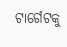ଟାର୍ଗେଟକୁ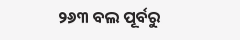୨୬୩ ବଲ ପୂର୍ବରୁ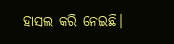ହାସଲ କରି ନେଇଛି।